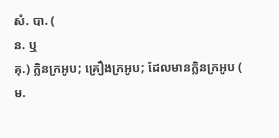សំ. បា. (
ន. ឬ
គុ.) ក្លិនក្រអូប; គ្រឿងក្រអូប; ដែលមានក្លិនក្រអូប (
ម.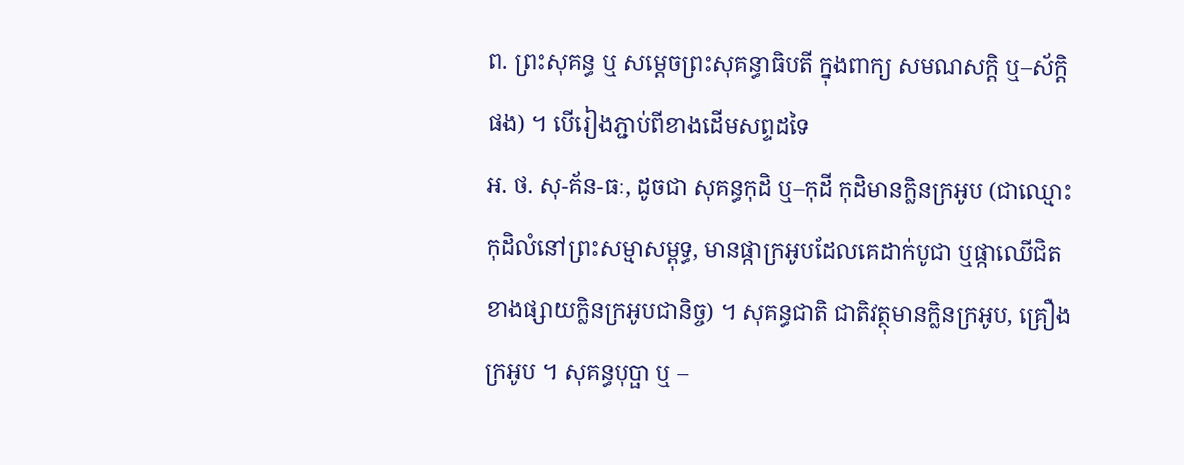ព. ព្រះសុគន្ធ ឬ សម្ដេចព្រះសុគន្ធាធិបតី ក្នុងពាក្យ សមណសក្ដិ ឬ–ស័ក្ដិ ផង) ។ បើរៀងភ្ជាប់ពីខាងដើមសព្ទដទៃ
អ. ថ. សុ-គ័ន-ធៈ, ដូចជា សុគន្ធកុដិ ឬ–កុដី កុដិមានក្លិនក្រអូប (ជាឈ្មោះកុដិលំនៅព្រះសម្មាសម្ពុទ្ធ, មានផ្កាក្រអូបដែលគេដាក់បូជា ឬផ្កាឈើជិតខាងផ្សាយក្លិនក្រអូបជានិច្ច) ។ សុគន្ធជាតិ ជាតិវត្ថុមានក្លិនក្រអូប, គ្រឿងក្រអូប ។ សុគន្ធបុប្ផា ឬ –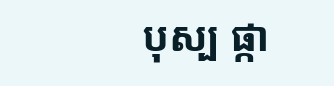បុស្ប ផ្កា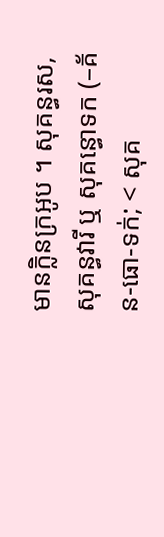មានក្លិនក្រអូប ។ សុគន្ធរស, សុគន្ធវារី ឬ សុគន្ធោទក (–គ័ន-ធោ-ទក់; < សុគ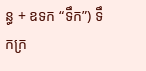ន្ធ + ឧទក “ទឹក”) ទឹកក្រ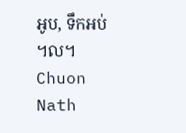អូប, ទឹកអប់ ។ល។
Chuon Nath